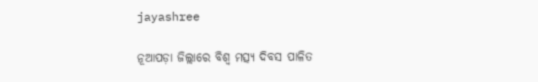jayashree

ନୂଆପଡ଼ା ଜିଲ୍ଲାରେ ବିଶ୍ଵ ମତ୍ସ୍ୟ ଦିବସ ପାଳିତ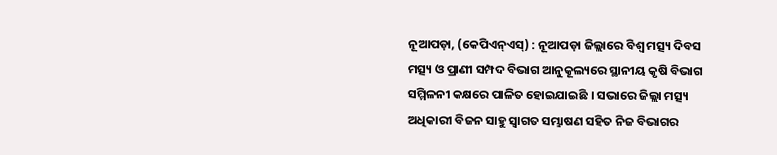ନୂଆପଡ଼ା, (କେପିଏନ୍‌ଏସ୍‌) : ନୂଆପଡ଼ା ଜିଲ୍ଲାରେ ବିଶ୍ଵ ମତ୍ସ୍ୟ ଦିବସ ମତ୍ସ୍ୟ ଓ ପ୍ରାଣୀ ସମ୍ପଦ ବିଭାଗ ଆନୁକୂଲ୍ୟରେ ସ୍ଥାନୀୟ କୃଷି ବିଭାଗ ସମ୍ମିଳନୀ କକ୍ଷରେ ପାଳିତ ହୋଇଯାଇଛି । ସଭାରେ ଜିଲ୍ଲା ମତ୍ସ୍ୟ ଅଧିକାରୀ ବିଜନ ସାହୁ ସ୍ୱାଗତ ସମ୍ଭାଷଣ ସହିତ ନିଜ ବିଭାଗର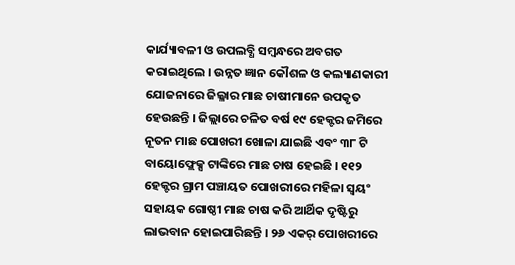କାର୍ଯ୍ୟାବଳୀ ଓ ଉପଲବ୍ଧି ସମ୍ବନ୍ଧରେ ଅବଗତ କରାଇଥିଲେ । ଉନ୍ନତ ଜ୍ଞାନ କୌଶଳ ଓ କଲ୍ୟାଣକାରୀ ଯୋଜନାରେ ଜିଲ୍ଳାର ମାଛ ଚାଷୀମାନେ ଉପକୃତ ହେଉଛନ୍ତି । ଜିଲ୍ଲାରେ ଚଳିତ ବର୍ଷ ୧୯ ହେକ୍ଟର ଜମିରେ ନୂତନ ମାଛ ପୋଖରୀ ଖୋଳା ଯାଇଛି ଏବଂ ୩୮ ଟି ବାୟୋଫ୍ଲେକ୍ସ ଟାଙ୍କିରେ ମାଛ ଚାଷ ହେଇଛି । ୧୧୨ ହେକ୍ଟର ଗ୍ରାମ ପଞ୍ଚାୟତ ପୋଖରୀରେ ମହିଳା ସ୍ୱୟଂ ସହାୟକ ଗୋଷ୍ଠୀ ମାଛ ଚାଷ କରି ଆର୍ଥିକ ଦୃଷ୍ଟିରୁ ଲାଭବାନ ହୋଇପାରିଛନ୍ତି । ୨୬ ଏକର୍ ପୋଖରୀରେ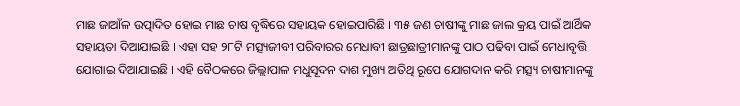ମାଛ ଜାଆଁଳ ଉତ୍ପାଦିତ ହୋଇ ମାଛ ଚାଷ ବୃଦ୍ଧିରେ ସହାୟକ ହୋଇପାରିଛି । ୩୫ ଜଣ ଚାଷୀଙ୍କୁ ମାଛ ଜାଲ କ୍ରୟ ପାଇଁ ଆର୍ଥିକ ସହାୟତା ଦିଆଯାଇଛି । ଏହା ସହ ୨୮ଟି ମତ୍ସ୍ୟଜୀବୀ ପରିବାରର ମେଧାବୀ ଛାତ୍ରଛାତ୍ରୀମାନଙ୍କୁ ପାଠ ପଢିବା ପାଇଁ ମେଧାବୃତ୍ତି ଯୋଗାଇ ଦିଆଯାଇଛି । ଏହି ବୈଠକରେ ଜିଲ୍ଲାପାଳ ମଧୁସୂଦନ ଦାଶ ମୁଖ୍ୟ ଅତିଥି ରୂପେ ଯୋଗଦାନ କରି ମତ୍ସ୍ୟ ଚାଷୀମାନଙ୍କୁ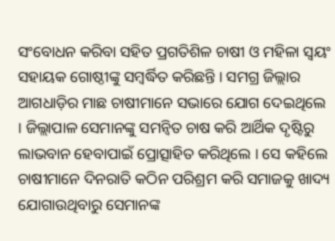ସଂବୋଧନ କରିବା ସହିତ ପ୍ରଗତିଶିଳ ଚାଷୀ ଓ ମହିଳା ସ୍ୱୟଂ ସହାୟକ ଗୋଷ୍ଠୀଙ୍କୁ ସମ୍ବର୍ଦ୍ଧିତ କରିଛନ୍ତି । ସମଗ୍ର ଜିଲ୍ଲାର ଆଗଧାଡ଼ିର ମାଛ ଚାଷୀମାନେ ସଭାରେ ଯୋଗ ଦେଇଥିଲେ । ଜିଲ୍ଲାପାଳ ସେମାନଙ୍କୁ ସମନ୍ୱିତ ଚାଷ କରି ଆର୍ଥିକ ଦୃଷ୍ଟିରୁ ଲାଭବାନ ହେବାପାଇଁ ପ୍ରୋତ୍ସାହିତ କରିଥିଲେ । ସେ କହିଲେ ଚାଷୀମାନେ ଦିନରାତି କଠିନ ପରିଶ୍ରମ କରି ସମାଜକୁ ଖାଦ୍ୟ ଯୋଗାଉଥିବାରୁ ସେମାନଙ୍କ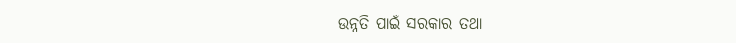ଉନ୍ନତି ପାଇଁ ସରକାର ତଥା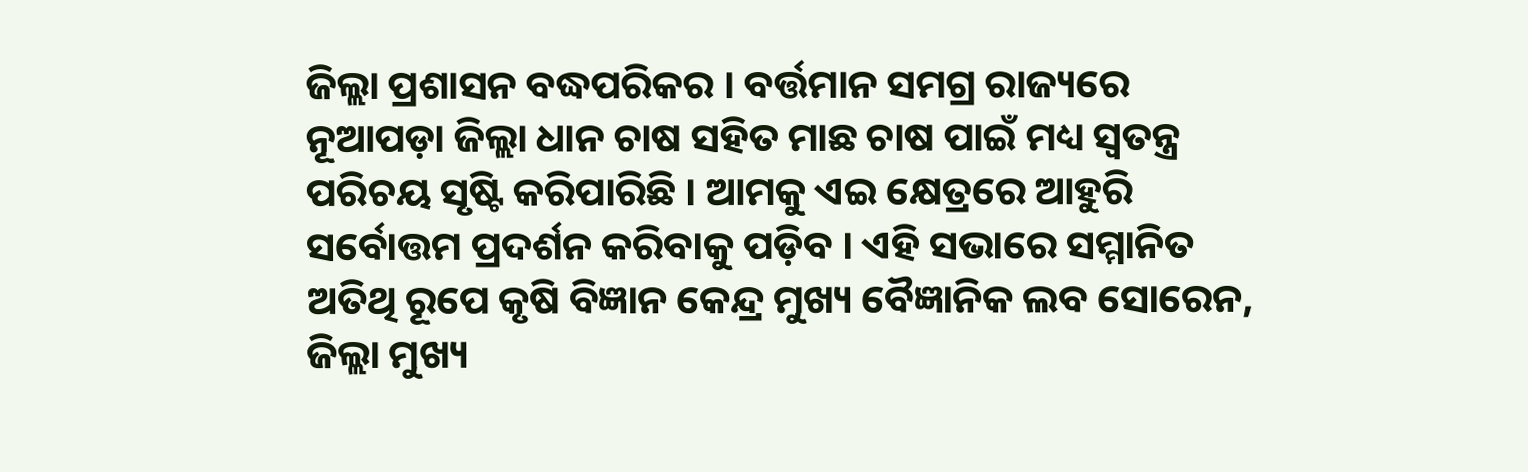ଜିଲ୍ଲା ପ୍ରଶାସନ ବଦ୍ଧପରିକର । ବର୍ତ୍ତମାନ ସମଗ୍ର ରାଜ୍ୟରେ ନୂଆପଡ଼ା ଜିଲ୍ଲା ଧାନ ଚାଷ ସହିତ ମାଛ ଚାଷ ପାଇଁ ମଧ୍ୟ ସ୍ଵତନ୍ତ୍ର ପରିଚୟ ସୃଷ୍ଟି କରିପାରିଛି । ଆମକୁ ଏଇ କ୍ଷେତ୍ରରେ ଆହୁରି ସର୍ବୋତ୍ତମ ପ୍ରଦର୍ଶନ କରିବାକୁ ପଡ଼ିବ । ଏହି ସଭାରେ ସମ୍ମାନିତ ଅତିଥି ରୂପେ କୃଷି ବିଜ୍ଞାନ କେନ୍ଦ୍ର ମୁଖ୍ୟ ବୈଜ୍ଞାନିକ ଲବ ସୋରେନ, ଜିଲ୍ଲା ମୁଖ୍ୟ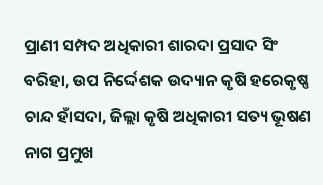ପ୍ରାଣୀ ସମ୍ପଦ ଅଧିକାରୀ ଶାରଦା ପ୍ରସାଦ ସିଂ ବରିହା, ଉପ ନିର୍ଦ୍ଦେଶକ ଉଦ୍ୟାନ କୃଷି ହରେକୃଷ୍ଣ ଚାନ୍ଦ ହାଁସଦା, ଜିଲ୍ଲା କୃଷି ଅଧିକାରୀ ସତ୍ୟ ଭୂଷଣ ନାଗ ପ୍ରମୁଖ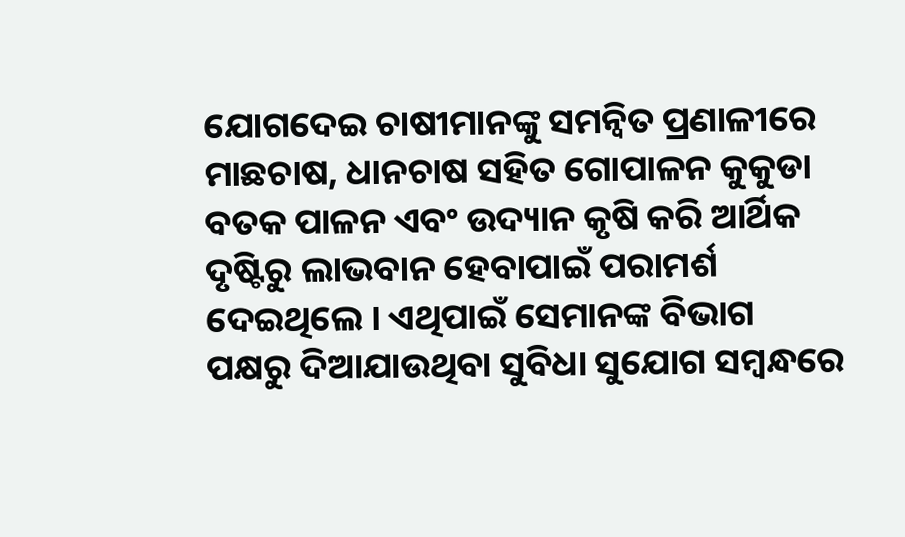ଯୋଗଦେଇ ଚାଷୀମାନଙ୍କୁ ସମନ୍ୱିତ ପ୍ରଣାଳୀରେ ମାଛଚାଷ, ଧାନଚାଷ ସହିତ ଗୋପାଳନ କୁକୁଡା ବତକ ପାଳନ ଏବଂ ଉଦ୍ୟାନ କୃଷି କରି ଆର୍ଥିକ ଦୃଷ୍ଟିରୁ ଲାଭବାନ ହେବାପାଇଁ ପରାମର୍ଶ ଦେଇଥିଲେ । ଏଥିପାଇଁ ସେମାନଙ୍କ ବିଭାଗ ପକ୍ଷରୁ ଦିଆଯାଉଥିବା ସୁବିଧା ସୁଯୋଗ ସମ୍ବନ୍ଧରେ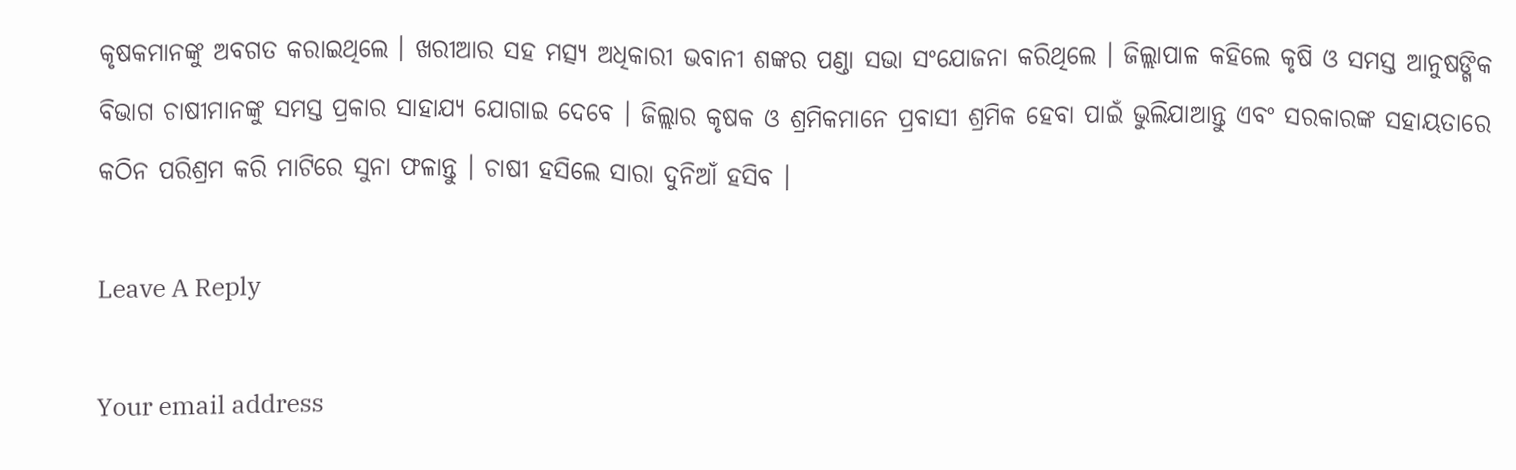କୃଷକମାନଙ୍କୁ ଅବଗତ କରାଇଥିଲେ । ଖରୀଆର ସହ ମତ୍ସ୍ୟ ଅଧିକାରୀ ଭବାନୀ ଶଙ୍କର ପଣ୍ଡା ସଭା ସଂଯୋଜନା କରିଥିଲେ । ଜିଲ୍ଲାପାଳ କହିଲେ କୃଷି ଓ ସମସ୍ତ ଆନୁଷଙ୍ଗିକ ବିଭାଗ ଚାଷୀମାନଙ୍କୁ ସମସ୍ତ ପ୍ରକାର ସାହାଯ୍ୟ ଯୋଗାଇ ଦେବେ । ଜିଲ୍ଲାର କୃଷକ ଓ ଶ୍ରମିକମାନେ ପ୍ରବାସୀ ଶ୍ରମିକ ହେବା ପାଇଁ ଭୁଲିଯାଆନ୍ତୁ ଏବଂ ସରକାରଙ୍କ ସହାୟତାରେ କଠିନ ପରିଶ୍ରମ କରି ମାଟିରେ ସୁନା ଫଳାନ୍ତୁ । ଚାଷୀ ହସିଲେ ସାରା ଦୁନିଆଁ ହସିବ ।

Leave A Reply

Your email address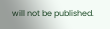will not be published.